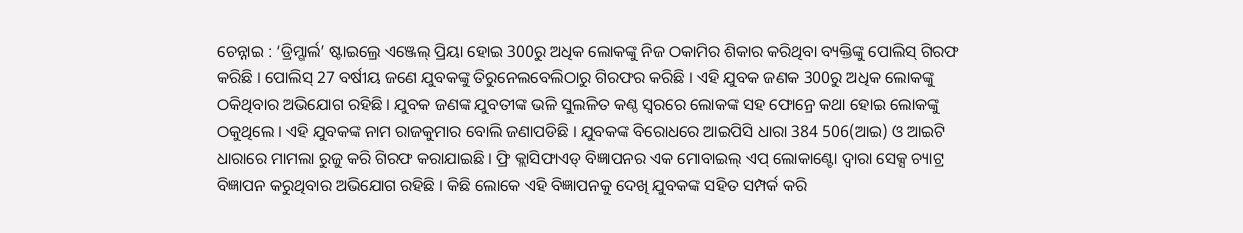ଚେନ୍ନାଇ : ‘ଡ୍ରିମ୍ଗାର୍ଲ’ ଷ୍ଟାଇଲ୍ରେ ଏଞ୍ଜେଲ୍ ପ୍ରିୟା ହୋଇ 300ରୁ ଅଧିକ ଲୋକଙ୍କୁ ନିଜ ଠକାମିର ଶିକାର କରିଥିବା ବ୍ୟକ୍ତିଙ୍କୁ ପୋଲିସ୍ ଗିରଫ କରିଛି । ପୋଲିସ୍ 27 ବର୍ଷୀୟ ଜଣେ ଯୁବକଙ୍କୁ ତିରୁନେଲବେଲିଠାରୁ ଗିରଫର କରିଛି । ଏହି ଯୁବକ ଜଣକ 300ରୁ ଅଧିକ ଲୋକଙ୍କୁ ଠକିଥିବାର ଅଭିଯୋଗ ରହିଛି । ଯୁବକ ଜଣଙ୍କ ଯୁବତୀଙ୍କ ଭଳି ସୁଲଳିତ କଣ୍ଠ ସ୍ବରରେ ଲୋକଙ୍କ ସହ ଫୋନ୍ରେ କଥା ହୋଇ ଲୋକଙ୍କୁ ଠକୁଥିଲେ । ଏହି ଯୁବକଙ୍କ ନାମ ରାଜକୁମାର ବୋଲି ଜଣାପଡିଛି । ଯୁବକଙ୍କ ବିରୋଧରେ ଆଇପିସି ଧାରା 384 506(ଆଇ) ଓ ଆଇଟି ଧାରାରେ ମାମଲା ରୁଜୁ କରି ଗିରଫ କରାଯାଇଛି । ଫ୍ରି କ୍ଲାସିଫାଏଡ୍ ବିଜ୍ଞାପନର ଏକ ମୋବାଇଲ୍ ଏପ୍ ଲୋକାଣ୍ଟୋ ଦ୍ବାରା ସେକ୍ସ ଚ୍ୟାଟ୍ର ବିଜ୍ଞାପନ କରୁଥିବାର ଅଭିଯୋଗ ରହିଛି । କିଛି ଲୋକେ ଏହି ବିଜ୍ଞାପନକୁ ଦେଖି ଯୁବକଙ୍କ ସହିତ ସମ୍ପର୍କ କରି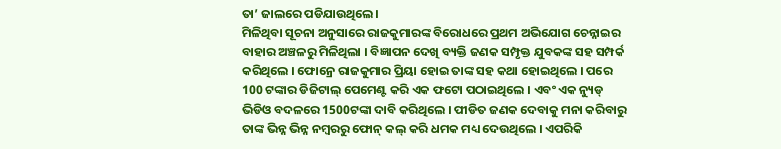ତା’ ଜାଲରେ ପଡିଯାଉଥିଲେ।
ମିଳିଥିବା ସୂଚନା ଅନୁସାରେ ରାଜକୁମାରଙ୍କ ବିରୋଧରେ ପ୍ରଥମ ଅଭିଯୋଗ ଚେନ୍ନାଇର ବାହାର ଅଞ୍ଚଳରୁ ମିଳିଥିଲା । ବିଜ୍ଞାପନ ଦେଖି ବ୍ୟକ୍ତି ଜଣକ ସମ୍ପୃକ୍ତ ଯୁବକଙ୍କ ସହ ସମ୍ପର୍କ କରିଥିଲେ । ଫୋନ୍ରେ ରାଜକୁମାର ପ୍ରିୟା ହୋଇ ତାଙ୍କ ସହ କଥା ହୋଇଥିଲେ । ପରେ 100 ଟଙ୍କାର ଡିଜିଟାଲ୍ ପେମେଣ୍ଟ କରି ଏକ ଫଟୋ ପଠାଇଥିଲେ । ଏବଂ ଏକ ନ୍ୟୁଡ୍ ଭିଡିଓ ବଦଳରେ 1500ଟଙ୍କା ଦାବି କରିଥିଲେ । ପୀଡିତ ଜଣକ ଦେବାକୁ ମନା କରିବାରୁ ତାଙ୍କ ଭିନ୍ନ ଭିନ୍ନ ନମ୍ବରରୁ ଫୋନ୍ କଲ୍ କରି ଧମକ ମଧ୍ୟ ଦେଉଥିଲେ । ଏପରିକି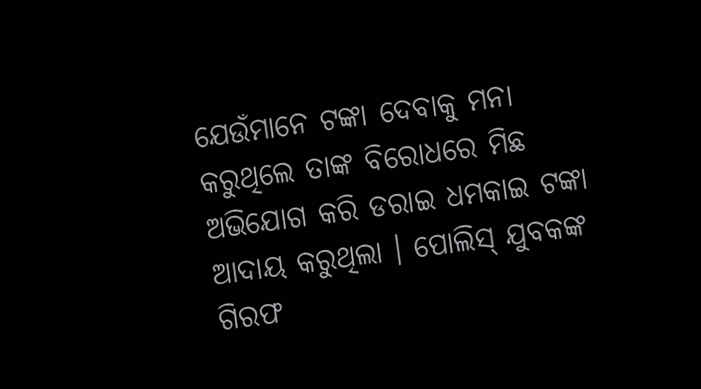ଯେଉଁମାନେ ଟଙ୍କା ଦେବାକୁ ମନା କରୁଥିଲେ ତାଙ୍କ ବିରୋଧରେ ମିଛ ଅଭିଯୋଗ କରି ଡରାଇ ଧମକାଇ ଟଙ୍କା ଆଦାୟ କରୁଥିଲା । ପୋଲିସ୍ ଯୁବକଙ୍କ ଗିରଫ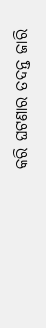କରି ଘଟଣାର ତଦନ୍ତ ଜାରି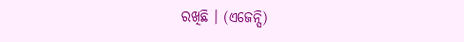ରଖିଛି । (ଏଜେନ୍ସି)